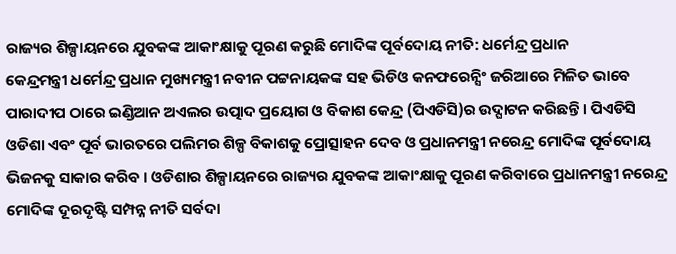ରାଜ୍ୟର ଶିଳ୍ପାୟନରେ ଯୁବକଙ୍କ ଆକାଂକ୍ଷାକୁ ପୂରଣ କରୁଛି ମୋଦିଙ୍କ ପୂର୍ବଦୋୟ ନୀତି: ଧର୍ମେନ୍ଦ୍ର ପ୍ରଧାନ
କେନ୍ଦ୍ରମନ୍ତ୍ରୀ ଧର୍ମେନ୍ଦ୍ର ପ୍ରଧାନ ମୁଖ୍ୟମନ୍ତ୍ରୀ ନବୀନ ପଟ୍ଟନାୟକଙ୍କ ସହ ଭିଡିଓ କନଫରେନ୍ସିଂ ଜରିଆରେ ମିଳିତ ଭାବେ ପାରାଦୀପ ଠାରେ ଇଣ୍ଡିଆନ ଅଏଲର ଉତ୍ପାଦ ପ୍ରୟୋଗ ଓ ବିକାଶ କେନ୍ଦ୍ର (ପିଏଡିସି)ର ଉଦ୍ଘାଟନ କରିଛନ୍ତି । ପିଏଡିସି ଓଡିଶା ଏବଂ ପୂର୍ବ ଭାରତରେ ପଲିମର ଶିଳ୍ପ ବିକାଶକୁ ପ୍ରୋତ୍ସାହନ ଦେବ ଓ ପ୍ରଧାନମନ୍ତ୍ରୀ ନରେନ୍ଦ୍ର ମୋଦିଙ୍କ ପୂର୍ବଦୋୟ ଭିଜନକୁ ସାକାର କରିବ । ଓଡିଶାର ଶିଳ୍ପାୟନରେ ରାଜ୍ୟର ଯୁବକଙ୍କ ଆକାଂକ୍ଷାକୁ ପୂରଣ କରିବାରେ ପ୍ରଧାନମନ୍ତ୍ରୀ ନରେନ୍ଦ୍ର ମୋଦିଙ୍କ ଦୂରଦୃଷ୍ଟି ସମ୍ପନ୍ନ ନୀତି ସର୍ବଦା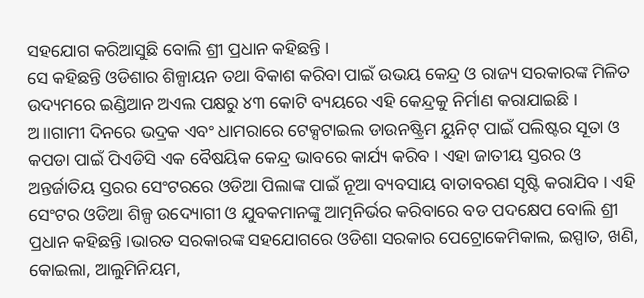ସହଯୋଗ କରିଆସୁଛି ବୋଲି ଶ୍ରୀ ପ୍ରଧାନ କହିଛନ୍ତି ।
ସେ କହିଛନ୍ତି ଓଡିଶାର ଶିଳ୍ପାୟନ ତଥା ବିକାଶ କରିବା ପାଇଁ ଉଭୟ କେନ୍ଦ୍ର ଓ ରାଜ୍ୟ ସରକାରଙ୍କ ମିଳିତ ଉଦ୍ୟମରେ ଇଣ୍ଡିଆନ ଅଏଲ ପକ୍ଷରୁ ୪୩ କୋଟି ବ୍ୟୟରେ ଏହି କେନ୍ଦ୍ରକୁ ନିର୍ମାଣ କରାଯାଇଛି । ଅ।।ଗାମୀ ଦିନରେ ଭଦ୍ରକ ଏବଂ ଧାମରାରେ ଟେକ୍ସଟାଇଲ ଡାଉନଷ୍ଟ୍ରିମ ୟୁନିଟ୍ ପାଇଁ ପଲିଷ୍ଟର ସୂତା ଓ କପଡା ପାଇଁ ପିଏଡିସି ଏକ ବୈଷୟିକ କେନ୍ଦ୍ର ଭାବରେ କାର୍ଯ୍ୟ କରିବ । ଏହା ଜାତୀୟ ସ୍ତରର ଓ ଅନ୍ତର୍ଜାତିୟ ସ୍ତରର ସେଂଟରରେ ଓଡିଆ ପିଲାଙ୍କ ପାଇଁ ନୂଆ ବ୍ୟବସାୟ ବାତାବରଣ ସୃଷ୍ଟି କରାଯିବ । ଏହି ସେଂଟର ଓଡିଆ ଶିଳ୍ପ ଉଦ୍ୟୋଗୀ ଓ ଯୁବକମାନଙ୍କୁ ଆତ୍ମନିର୍ଭର କରିବାରେ ବଡ ପଦକ୍ଷେପ ବୋଲି ଶ୍ରୀ ପ୍ରଧାନ କହିଛନ୍ତି ।ଭାରତ ସରକାରଙ୍କ ସହଯୋଗରେ ଓଡିଶା ସରକାର ପେଟ୍ରୋକେମିକାଲ, ଇସ୍ପାତ, ଖଣି, କୋଇଲା, ଆଲୁମିନିୟମ,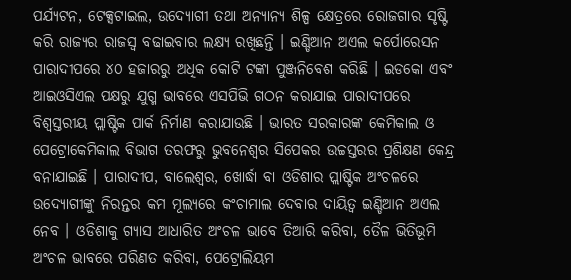ପର୍ଯ୍ୟଟନ, ଟେକ୍ସଟାଇଲ, ଉଦ୍ୟୋଗୀ ତଥା ଅନ୍ୟାନ୍ୟ ଶିଳ୍ପ କ୍ଷେତ୍ରରେ ରୋଜଗାର ସୃଷ୍ଟି କରି ରାଜ୍ୟର ରାଜସ୍ୱ ବଢାଇବାର ଲକ୍ଷ୍ୟ ରଖିଛନ୍ତି । ଇଣ୍ଡିଆନ ଅଏଲ କର୍ପୋରେସନ ପାରାଦୀପରେ ୪୦ ହଜାରରୁ ଅଧିକ କୋଟି ଟଙ୍କା ପୁଞ୍ଜନିବେଶ କରିଛି । ଇଡକୋ ଏବଂ ଆଇଓସିଏଲ ପକ୍ଷରୁ ଯୁଗ୍ମ ଭାବରେ ଏସପିଭି ଗଠନ କରାଯାଇ ପାରାଦୀପରେ ବିଶ୍ୱସ୍ତରୀୟ ପ୍ଲାଷ୍ଟିକ ପାର୍କ ନିର୍ମାଣ କରାଯାଉଛି । ଭାରତ ସରକାରଙ୍କ କେମିକାଲ ଓ ପେଟ୍ରୋକେମିକାଲ ବିଭାଗ ତରଫରୁ ଭୁବନେଶ୍ୱର ସିପେକର ଉଚ୍ଚସ୍ତରର ପ୍ରଶିକ୍ଷଣ କେନ୍ଦ୍ର ବନାଯାଇଛି । ପାରାଦୀପ, ବାଲେଶ୍ୱର, ଖୋର୍ଦ୍ଧା ବା ଓଡିଶାର ପ୍ଲାଷ୍ଟିକ ଅଂଚଳରେ ଉଦ୍ୟୋଗୀଙ୍କୁ ନିରନ୍ତର କମ ମୂଲ୍ୟରେ କଂଚାମାଲ ଦେବାର ଦାୟିତ୍ୱ ଇଣ୍ଡିଆନ ଅଏଲ ନେବ । ଓଡିଶାକୁ ଗ୍ୟାସ ଆଧାରିତ ଅଂଚଳ ଭାବେ ତିଆରି କରିବା, ତୈଳ ଭିତିଭୂମି ଅଂଚଳ ଭାବରେ ପରିଣତ କରିବା, ପେଟ୍ରୋଲିୟମ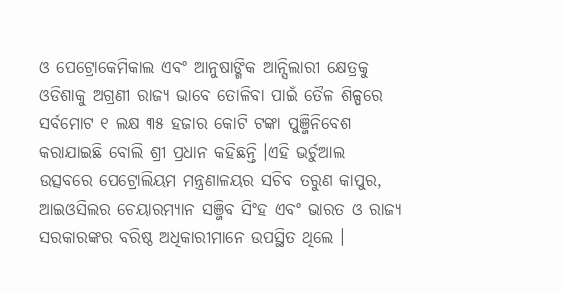ଓ ପେଟ୍ରୋକେମିକାଲ ଏବଂ ଆନୁଷାଙ୍ଗିକ ଆନ୍ସିଲାରୀ କ୍ଷେତ୍ରକୁ ଓଡିଶାକୁ ଅଗ୍ରଣୀ ରାଜ୍ୟ ଭାବେ ତୋଳିବା ପାଇଁ ତୈଳ ଶିଳ୍ପରେ ସର୍ବମୋଟ ୧ ଲକ୍ଷ ୩୫ ହଜାର କୋଟି ଟଙ୍କା ପୁଞ୍ଜିନିବେଶ କରାଯାଇଛି ବୋଲି ଶ୍ରୀ ପ୍ରଧାନ କହିଛନ୍ତି ।ଏହି ଭର୍ଚୁଆଲ ଉତ୍ସବରେ ପେଟ୍ରୋଲିୟମ ମନ୍ତ୍ରଣାଳୟର ସଚିବ ତରୁଣ କାପୁର, ଆଇଓସିଲର ଚେୟାରମ୍ୟାନ ସଞ୍ଜିବ ସିଂହ ଏବଂ ଭାରତ ଓ ରାଜ୍ୟ ସରକାରଙ୍କର ବରିଷ୍ଠ ଅଧିକାରୀମାନେ ଉପସ୍ଥିତ ଥିଲେ ।